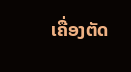ເຄື່ອງຕັດ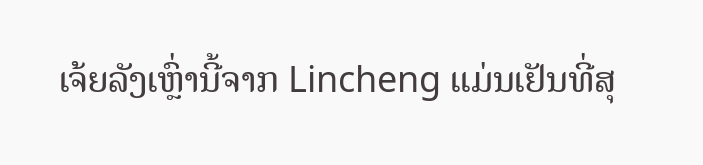ເຈ້ຍລັງເຫຼົ່ານີ້ຈາກ Lincheng ແມ່ນເຢັນທີ່ສຸ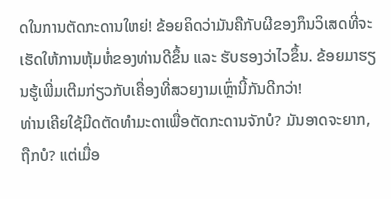ດໃນການຕັດກະດານໃຫຍ່! ຂ້ອຍຄິດວ່າມັນຄືກັບຜີຂອງກຶນວິເສດທີ່ຈະເຮັດໃຫ້ການຫຸ້ມຫໍ່ຂອງທ່ານດີຂຶ້ນ ແລະ ຮັບຮອງວ່າໄວຂຶ້ນ. ຂ້ອຍມາຮຽນຮູ້ເພີ່ມເຕີມກ່ຽວກັບເຄື່ອງທີ່ສວຍງາມເຫຼົ່ານີ້ກັນດີກວ່າ!
ທ່ານເຄີຍໃຊ້ມີດຕັດທຳມະດາເພື່ອຕັດກະດານຈັກບໍ? ມັນອາດຈະຍາກ, ຖືກບໍ? ແຕ່ເມື່ອ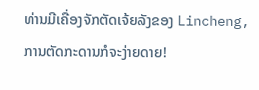ທ່ານມີເຄື່ອງຈັກຕັດເຈ້ຍລັງຂອງ Lincheng, ການຕັດກະດານກໍຈະງ່າຍດາຍ!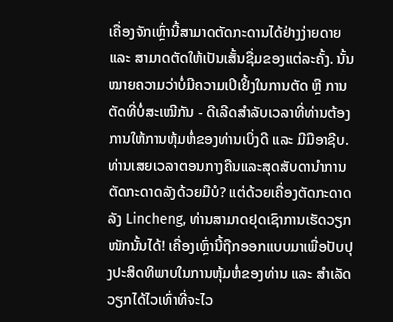ເຄື່ອງຈັກເຫຼົ່ານີ້ສາມາດຕັດກະດານໄດ້ຢ່າງງ່າຍດາຍ ແລະ ສາມາດຕັດໃຫ້ເປັນເສັ້ນຊື່ມຂອງແຕ່ລະຄັ້ງ. ນັ້ນໝາຍຄວາມວ່າບໍ່ມີຄວາມເປິເຢິ້ງໃນການຕັດ ຫຼື ການຕັດທີ່ບໍ່ສະເໝີກັນ - ດີເລີດສຳລັບເວລາທີ່ທ່ານຕ້ອງການໃຫ້ການຫຸ້ມຫໍ່ຂອງທ່ານເບິ່ງດີ ແລະ ມີມືອາຊີບ.
ທ່ານເສຍເວລາຕອນກາງຄືນແລະສຸດສັບດານຳການຕັດກະດາດລັງດ້ວຍມືບໍ? ແຕ່ດ້ວຍເຄື່ອງຕັດກະດາດລັງ Lincheng, ທ່ານສາມາດຢຸດເຊົາການເຮັດວຽກໜັກນັ້ນໄດ້! ເຄື່ອງເຫຼົ່ານີ້ຖືກອອກແບບມາເພື່ອປັບປຸງປະສິດທິພາບໃນການຫຸ້ມຫໍ່ຂອງທ່ານ ແລະ ສຳເລັດວຽກໄດ້ໄວເທົ່າທີ່ຈະໄວ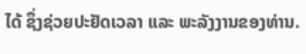ໄດ້ ຊຶ່ງຊ່ວຍປະຢັດເວລາ ແລະ ພະລັງງານຂອງທ່ານ.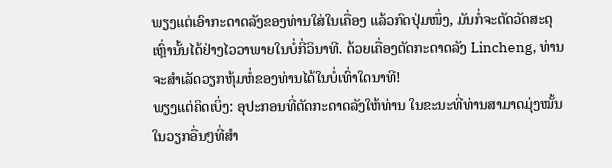ພຽງແຕ່ເອົາກະດາດລັງຂອງທ່ານໃສ່ໃນເຄື່ອງ ແລ້ວກົດປຸ່ມໜຶ່ງ, ມັນກໍ່ຈະຕັດວັດສະດຸເຫຼົ່ານັ້ນໄດ້ຢ່າງໄວວາພາຍໃນບໍ່ກີ່ວິນາທີ. ດ້ວຍເຄື່ອງຕັດກະດາດລັງ Lincheng, ທ່ານຈະສຳເລັດວຽກຫຸ້ມຫໍ່ຂອງທ່ານໄດ້ໃນບໍ່ເທົ່າໃດນາທີ!
ພຽງແຕ່ຄິດເບິ່ງ: ອຸປະກອນທີ່ຕັດກະດາດລັງໃຫ້ທ່ານ ໃນຂະນະທີ່ທ່ານສາມາດມຸ່ງໝັ້ນໃນວຽກອື່ນໆທີ່ສຳ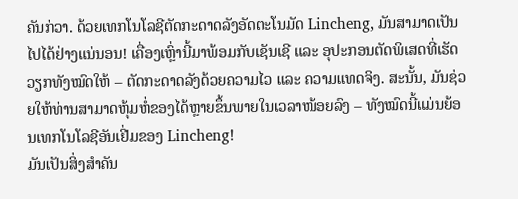ຄັນກ່ວາ. ດ້ວຍເທກໂນໂລຊີຕັດກະດາດລັງອັດຕະໂນມັດ Lincheng, ມັນສາມາດເປັນໄປໄດ້ຢ່າງແນ່ນອນ! ເຄື່ອງເຫຼົ່ານີ້ມາພ້ອມກັບເຊັນເຊີ ແລະ ອຸປະກອນຕັດພິເສດທີ່ເຮັດວຽກທັງໝົດໃຫ້ – ຕັດກະດາດລັງດ້ວຍຄວາມໄວ ແລະ ຄວາມແທດຈິງ. ສະນັ້ນ, ມັນຊ່ວຍໃຫ້ທ່ານສາມາດຫຸ້ມຫໍ່ຂອງໄດ້ຫຼາຍຂຶ້ນພາຍໃນເວລາໜ້ອຍລົງ – ທັງໝົດນີ້ແມ່ນຍ້ອນເທກໂນໂລຊີອັນເຢີ່ມຂອງ Lincheng!
ມັນເປັນສິ່ງສໍາຄັນ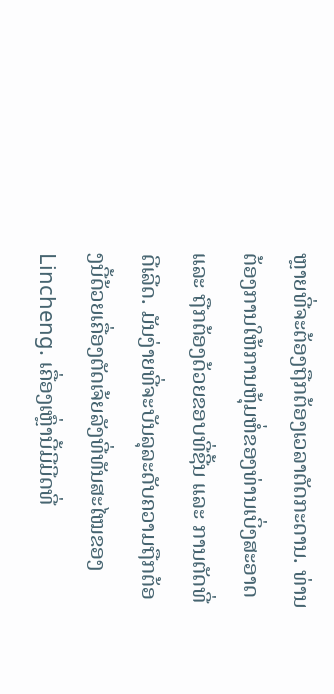ຫຼາຍທີ່ຈະຕ້ອງຖືກຕ້ອງເວລາຕັດກະດານ. ທ່ານຕ້ອງການໃຫ້ການຫຸ້ມຫໍ່ຂອງທ່ານເບິ່ງສະອາດ ແລະ ຖືກຕ້ອງດ້ວຍຂອບທີ່ຊີ້ນ ແລະ ການຕັດທີ່ດີເລີດ. ມັນງ່າຍທີ່ຈະບັນລຸລະດັບຄວາມຖືກຕ້ອງນີ້ດ້ວຍເຄື່ອງຕັດເຈ້ຍລັງທີ່ທັນສະໄໝຂອງ Lincheng. ເຄື່ອງເຫຼົ່ານີ້ມີມີດທີ່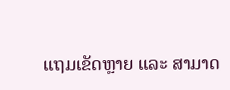ແຖມເຂັດຫຼາຍ ແລະ ສາມາດ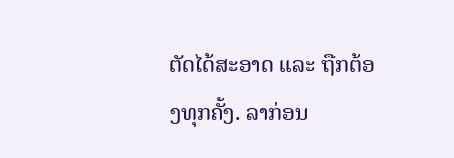ຕັດໄດ້ສະອາດ ແລະ ຖືກຕ້ອງທຸກຄັ້ງ. ລາກ່ອນ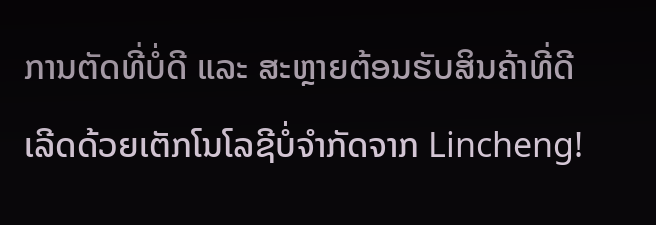ການຕັດທີ່ບໍ່ດີ ແລະ ສະຫຼາຍຕ້ອນຮັບສິນຄ້າທີ່ດີເລີດດ້ວຍເຕັກໂນໂລຊີບໍ່ຈໍາກັດຈາກ Lincheng!